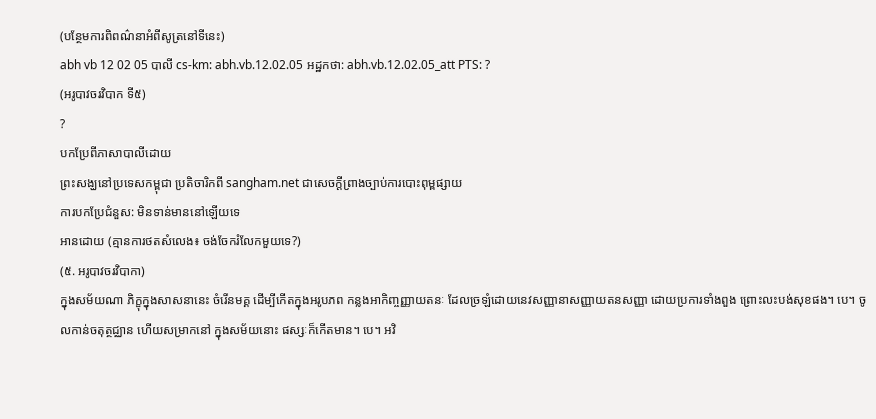(បន្ថែមការពិពណ៌នាអំពីសូត្រនៅទីនេះ)
abh vb 12 02 05 បាលី cs-km: abh.vb.12.02.05 អដ្ឋកថា: abh.vb.12.02.05_att PTS: ?
(អរូបាវចរវិបាក ទី៥)
?
បកប្រែពីភាសាបាលីដោយ
ព្រះសង្ឃនៅប្រទេសកម្ពុជា ប្រតិចារិកពី sangham.net ជាសេចក្តីព្រាងច្បាប់ការបោះពុម្ពផ្សាយ
ការបកប្រែជំនួស: មិនទាន់មាននៅឡើយទេ
អានដោយ (គ្មានការថតសំលេង៖ ចង់ចែករំលែកមួយទេ?)
(៥. អរូបាវចរវិបាកា)
ក្នុងសម័យណា ភិក្ខុក្នុងសាសនានេះ ចំរើនមគ្គ ដើម្បីកើតក្នុងអរូបភព កន្លងអាកិញ្ចញ្ញាយតនៈ ដែលច្រឡំដោយនេវសញ្ញានាសញ្ញាយតនសញ្ញា ដោយប្រការទាំងពួង ព្រោះលះបង់សុខផង។ បេ។ ចូលកាន់ចតុត្ថជ្ឈាន ហើយសម្រាកនៅ ក្នុងសម័យនោះ ផស្សៈក៏កើតមាន។ បេ។ អវិ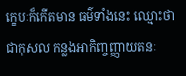ក្ខេបៈក៏កើតមាន ធម៌ទាំងនេះ ឈ្មោះថា ជាកុសល កន្លងអាកិញ្ចញ្ញាយតនៈ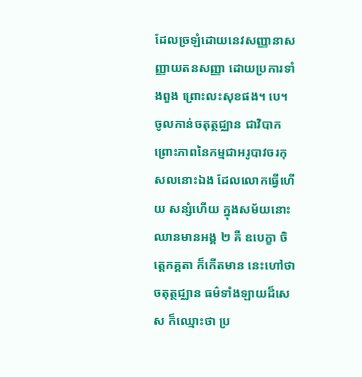ដែលច្រឡំដោយនេវសញ្ញានាសញ្ញាយតនសញ្ញា ដោយប្រការទាំងពួង ព្រោះលះសុខផង។ បេ។ ចូលកាន់ចតុត្ថជ្ឈាន ជាវិបាក ព្រោះភាពនៃកម្មជាអរូបាវចរកុសលនោះឯង ដែលលោកធ្វើហើយ សន្សំហើយ ក្នុងសម័យនោះ ឈានមានអង្គ ២ គឺ ឧបេក្ខា ចិត្តេកគ្គតា ក៏កើតមាន នេះហៅថា ចតុត្ថជ្ឈាន ធម៌ទាំងឡាយដ៏សេស ក៏ឈ្មោះថា ប្រ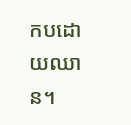កបដោយឈាន។